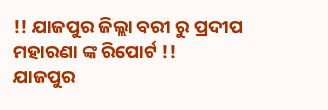!! ଯାଜପୁର ଜିଲ୍ଲା ବରୀ ରୁ ପ୍ରଦୀପ ମହାରଣା ଙ୍କ ରିପୋର୍ଟ !!
ଯାଜପୁର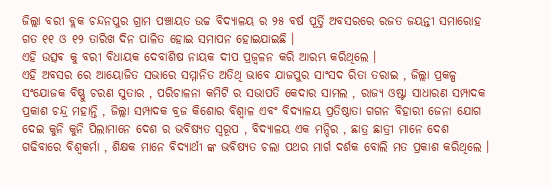ଜିଲ୍ଲା ବରୀ ବ୍ଲକ ଚନ୍ଦନପୁର ଗ୍ରାମ ପଞ୍ଚାୟତ ଉଚ୍ଚ ବିଦ୍ୟାଳୟ ର ୨୫ ବର୍ଷ ପୂର୍ତ୍ତି ଅବସରରେ ରଜତ ଜୟନ୍ତୀ ସମାରୋହ ଗତ ୧୧ ଓ ୧୨ ତାରିଖ ଦିନ ପାଳିତ ହୋଇ ସମାପନ ହୋଇଯାଇଛି ।
ଏହି ଉତ୍ସଵ କୁ ବରୀ ବିଧାୟକ ଦେବାଶିଷ ନାୟକ ଦୀପ ପ୍ରଜ୍ବଳନ କରି ଆରମ୍ଭ କରିଥିଲେ ।
ଏହି ଅବସର ରେ ଆୟୋଜିତ ସଭାରେ ସମ୍ମାନିତ ଅତିଥି ଭାବେ ଯାଜପୁର ସାଂସଦ ରିତା ତରାଇ , ଜିଲ୍ଲା ପ୍ରକଳ୍ପ ସଂଯୋଜକ ବିଷ୍ଣୁ ଚରଣ ସୁତାର , ପରିଚାଳନା କମିଟି ର ସଭାପତି କେଦାର ସାମଲ , ରାଜ୍ୟ ଓଷ୍ଟା ସାଧାରଣ ସମ୍ପାଦକ ପ୍ରକାଶ ଚନ୍ଦ୍ର ମହାନ୍ତି , ଜିଲ୍ଲା ସମ୍ପାଦକ ବ୍ରଜ କିଶୋର ବିଶ୍ୱାଳ ଏବଂ ବିଦ୍ୟାଳୟ ପ୍ରତିଷ୍ଠାତା ଗଗନ ବିହାରୀ ଜେନା ଯୋଗ ଦେଇ କୁନି କୁନି ପିଲାମାନେ ଦେଶ ର ଭବିଷ୍ୟତ ସ୍ୱରୂପ , ବିଦ୍ୟାଳୟ ଏକ ମନ୍ଦିର , ଛାତ୍ର ଛାତ୍ରୀ ମାନେ ଦେଶ ଗଢିବାରେ ବିଶ୍ୱକର୍ମା , ଶିକ୍ଷକ ମାନେ ବିଦ୍ୟାର୍ଥୀ ଙ୍କ ଭବିଷ୍ୟତ ଚଲା ପଥର ମାର୍ଗ ଦର୍ଶକ ବୋଲି ମତ ପ୍ରକାଶ କରିଥିଲେ ।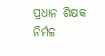ପ୍ରଧାନ ଶିକ୍ଷକ ନିର୍ମଳ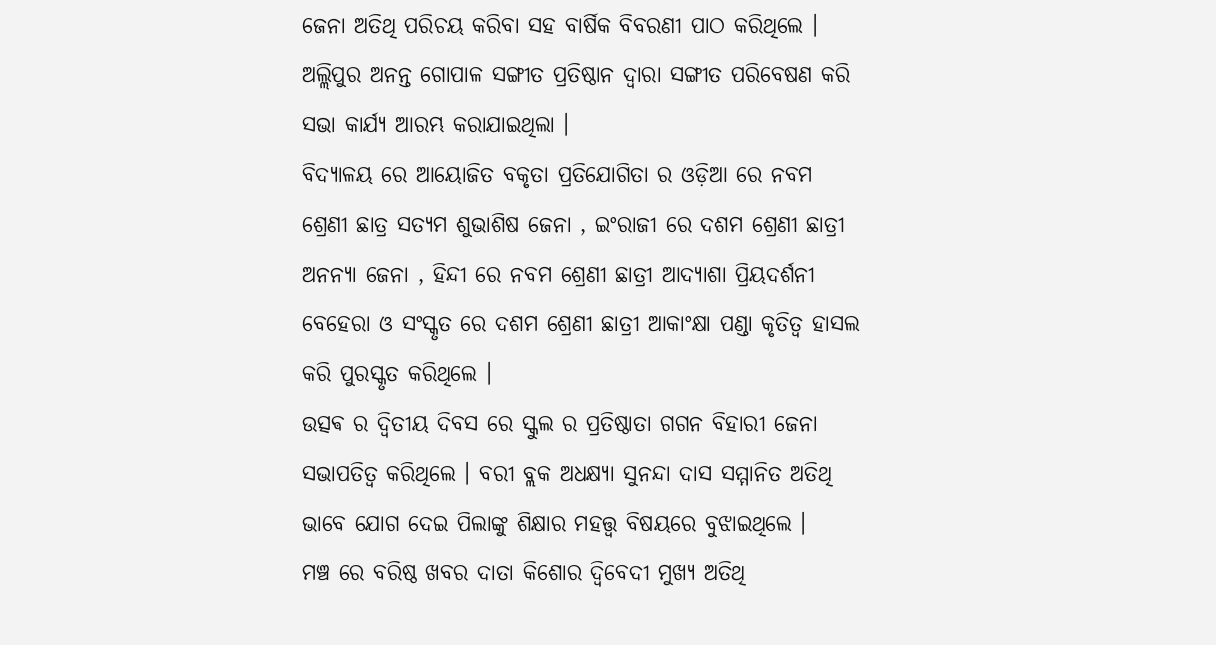ଜେନା ଅତିଥି ପରିଚୟ କରିବା ସହ ବାର୍ଷିକ ବିବରଣୀ ପାଠ କରିଥିଲେ ।
ଅଲ୍ଲିପୁର ଅନନ୍ତ ଗୋପାଳ ସଙ୍ଗୀତ ପ୍ରତିଷ୍ଠାନ ଦ୍ୱାରା ସଙ୍ଗୀତ ପରିବେଷଣ କରି ସଭା କାର୍ଯ୍ୟ ଆରମ୍ଭ କରାଯାଇଥିଲା ।
ବିଦ୍ୟାଳୟ ରେ ଆୟୋଜିତ ବକୃତା ପ୍ରତିଯୋଗିତା ର ଓଡ଼ିଆ ରେ ନବମ ଶ୍ରେଣୀ ଛାତ୍ର ସତ୍ୟମ ଶୁଭାଶିଷ ଜେନା , ଇଂରାଜୀ ରେ ଦଶମ ଶ୍ରେଣୀ ଛାତ୍ରୀ ଅନନ୍ୟା ଜେନା , ହିନ୍ଦୀ ରେ ନବମ ଶ୍ରେଣୀ ଛାତ୍ରୀ ଆଦ୍ୟାଶା ପ୍ରିୟଦର୍ଶନୀ ବେହେରା ଓ ସଂସ୍କୃତ ରେ ଦଶମ ଶ୍ରେଣୀ ଛାତ୍ରୀ ଆକାଂକ୍ଷା ପଣ୍ଡା କୃତିତ୍ୱ ହାସଲ କରି ପୁରସ୍କୃତ କରିଥିଲେ ।
ଉତ୍ସଵ ର ଦ୍ଵିତୀୟ ଦିବସ ରେ ସ୍କୁଲ ର ପ୍ରତିଷ୍ଠାତା ଗଗନ ବିହାରୀ ଜେନା ସଭାପତିତ୍ୱ କରିଥିଲେ । ବରୀ ବ୍ଲକ ଅଧକ୍ଷ୍ୟା ସୁନନ୍ଦା ଦାସ ସମ୍ମାନିତ ଅତିଥି ଭାବେ ଯୋଗ ଦେଇ ପିଲାଙ୍କୁ ଶିକ୍ଷାର ମହତ୍ତ୍ୱ ବିଷୟରେ ବୁଝାଇଥିଲେ ।
ମଞ୍ଚ ରେ ବରିଷ୍ଠ ଖବର ଦାତା କିଶୋର ଦ୍ବିବେଦୀ ମୁଖ୍ୟ ଅତିଥି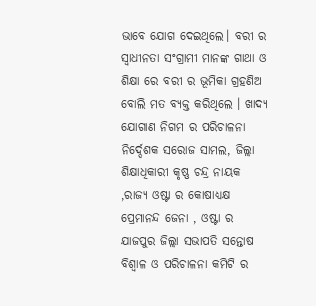ଭାବେ ଯୋଗ ଦେଇଥିଲେ। ବରୀ ର ସ୍ୱାଧୀନତା ସଂଗ୍ରାମୀ ମାନଙ୍କ ଗାଥା ଓ ଶିକ୍ଷା ରେ ବରୀ ର ଭୂମିକା ଗ୍ରହଣିଅ ବୋଲି ମତ ବ୍ୟକ୍ତ କରିଥିଲେ । ଖାଦ୍ୟ ଯୋଗାଣ ନିଗମ ର ପରିଚାଳନା ନିର୍ଦ୍ଦେଶକ ସରୋଜ ସାମଲ, ଜିଲ୍ଲା ଶିକ୍ଷାଧିକାରୀ କୃଷ୍ଣ ଚନ୍ଦ୍ର ନାୟକ ,ରାଜ୍ୟ ଓଷ୍ଟା ର କୋଷାଧ୍ୟକ୍ଷ ପ୍ରେମାନନ୍ଦ ଜେନା , ଓଷ୍ଟା ର ଯାଜପୁର ଜିଲ୍ଲା ସଭାପତି ସନ୍ତୋଷ ବିଶ୍ଵାଳ ଓ ପରିଚାଳନା କମିଟି ର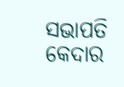ସଭାପତି କେଦାର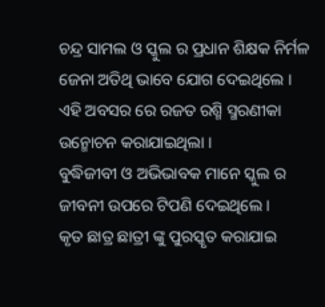ଚନ୍ଦ୍ର ସାମଲ ଓ ସ୍କୁଲ ର ପ୍ରଧାନ ଶିକ୍ଷକ ନିର୍ମଳ ଜେନା ଅତିଥି ଭାବେ ଯୋଗ ଦେଇଥିଲେ ।
ଏହି ଅବସର ରେ ରଜତ ରଶ୍ମି ସ୍ମରଣୀକା ଉନ୍ମୋଚନ କରାଯାଇଥିଲା ।
ବୁଦ୍ଧିଜୀବୀ ଓ ଅଭିଭାବକ ମାନେ ସ୍କୁଲ ର ଜୀବନୀ ଉପରେ ଟିପଣି ଦେଇଥିଲେ ।
କୃତ ଛାତ୍ର ଛାତ୍ରୀ ଙ୍କୁ ପୁରସ୍କୃତ କରାଯାଇ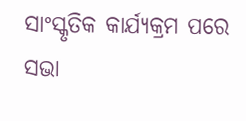ସାଂସ୍କୃତିକ କାର୍ଯ୍ୟକ୍ରମ ପରେ ସଭା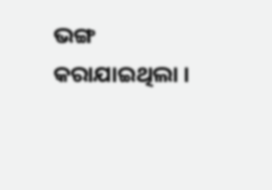ଭଙ୍ଗ କରାଯାଇଥିଲା ।